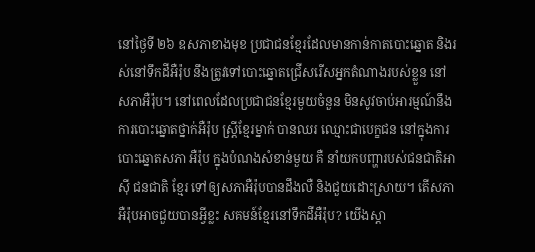នៅថ្ងៃទី ២៦ ឧសភាខាងមុខ ប្រជាជនខ្មែរដែលមានកាន់កាតបោះឆ្នោត និងរស់នៅទឹកដីអឺរ៉ុប នឹងត្រូវទៅបោះឆ្នោតជ្រើសរើសអ្នកតំណាងរបស់ខ្លួន នៅសភាអឺរ៉ុប។ នៅពេលដែលប្រជាជនខ្មែរមួយចំនួន មិនសូវចាប់អារម្មណ៍នឹងការបោះឆ្នោតថ្នាក់អឺរ៉ុប ស្រ្តីខ្មែរម្នាក់ បានឈរ ឈ្មោះជាបេក្ខជន នៅក្នុងការបោះឆ្នោតសភា អឺរ៉ុប ក្នុងបំណងសំខាន់មួយ គឺ នាំយកបញ្ហារបស់ជនជាតិអាស៊ី ជនជាតិ ខ្មែរ ទៅឲ្យសភាអឺរ៉ុបបានដឹងលឺ និងជួយដោះស្រាយ។ តើសភាអឺរ៉ុបអាចជួយបានអ្វីខ្លះ សគមន៍ខ្មែរនៅទឹកដីអឺរ៉ុប? យើងស្តា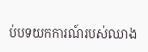ប់បទយកការណ៍របស់ឈាង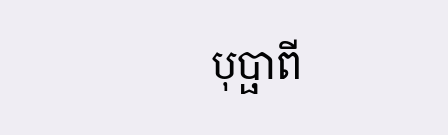បុប្ផាពី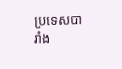ប្រទេសបារាំង